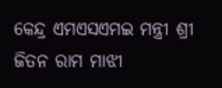କେନ୍ଦ୍ର ଏମଏସଏମଇ ମନ୍ତ୍ରୀ ଶ୍ରୀ ଜିତନ ରାମ ମାଝୀ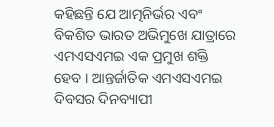କହିଛନ୍ତି ଯେ ଆତ୍ମନିର୍ଭର ଏବଂ ବିକଶିତ ଭାରତ ଅଭିମୁଖେ ଯାତ୍ରାରେ ଏମଏସଏମଇ ଏକ ପ୍ରମୁଖ ଶକ୍ତି ହେବ । ଆନ୍ତର୍ଜାତିକ ଏମଏସଏମଇ ଦିବସର ଦିନବ୍ୟାପୀ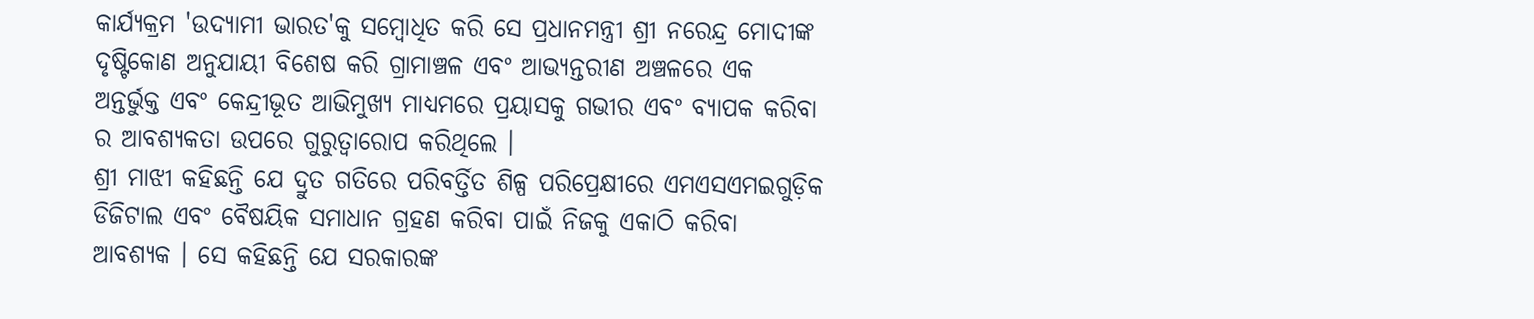କାର୍ଯ୍ୟକ୍ରମ 'ଉଦ୍ୟାମୀ ଭାରତ'କୁ ସମ୍ବୋଧିତ କରି ସେ ପ୍ରଧାନମନ୍ତ୍ରୀ ଶ୍ରୀ ନରେନ୍ଦ୍ର ମୋଦୀଙ୍କ ଦୃଷ୍ଟିକୋଣ ଅନୁଯାୟୀ ବିଶେଷ କରି ଗ୍ରାମାଞ୍ଚଳ ଏବଂ ଆଭ୍ୟନ୍ତରୀଣ ଅଞ୍ଚଳରେ ଏକ ଅନ୍ତର୍ଭୁକ୍ତ ଏବଂ କେନ୍ଦ୍ରୀଭୂତ ଆଭିମୁଖ୍ୟ ମାଧ୍ୟମରେ ପ୍ରୟାସକୁ ଗଭୀର ଏବଂ ବ୍ୟାପକ କରିବା ର ଆବଶ୍ୟକତା ଉପରେ ଗୁରୁତ୍ୱାରୋପ କରିଥିଲେ ।
ଶ୍ରୀ ମାଝୀ କହିଛନ୍ତି ଯେ ଦ୍ରୁତ ଗତିରେ ପରିବର୍ତ୍ତିତ ଶିଳ୍ପ ପରିପ୍ରେକ୍ଷୀରେ ଏମଏସଏମଇଗୁଡ଼ିକ ଡିଜିଟାଲ ଏବଂ ବୈଷୟିକ ସମାଧାନ ଗ୍ରହଣ କରିବା ପାଇଁ ନିଜକୁ ଏକାଠି କରିବା ଆବଶ୍ୟକ । ସେ କହିଛନ୍ତି ଯେ ସରକାରଙ୍କ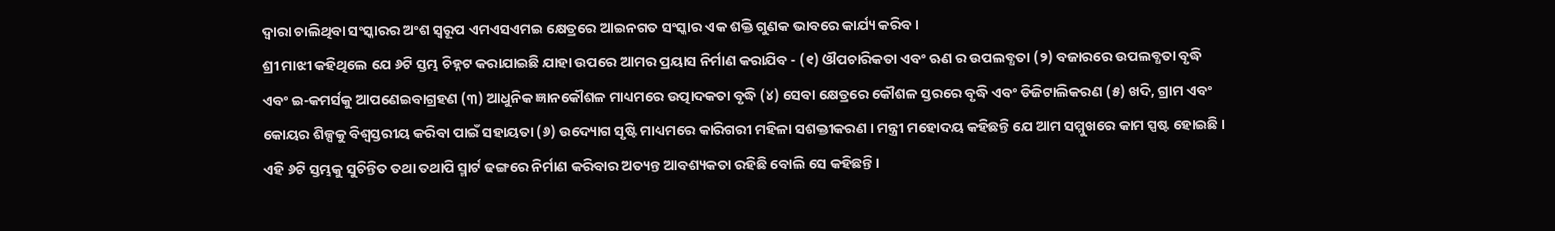ଦ୍ୱାରା ଚାଲିଥିବା ସଂସ୍କାରର ଅଂଶ ସ୍ୱରୂପ ଏମଏସଏମଇ କ୍ଷେତ୍ରରେ ଆଇନଗତ ସଂସ୍କାର ଏକ ଶକ୍ତି ଗୁଣକ ଭାବରେ କାର୍ଯ୍ୟ କରିବ ।
ଶ୍ରୀ ମାଝୀ କହିଥିଲେ ଯେ ୬ଟି ସ୍ତମ୍ଭ ଚିହ୍ନଟ କରାଯାଇଛି ଯାହା ଉପରେ ଆମର ପ୍ରୟାସ ନିର୍ମାଣ କରାଯିବ - (୧) ଔପଚାରିକତା ଏବଂ ଋଣ ର ଉପଲବ୍ଧତା (୨) ବଜାରରେ ଉପଲବ୍ଧତା ବୃଦ୍ଧି ଏବଂ ଇ-କମର୍ସକୁ ଆପଣେଇବାଗ୍ରହଣ (୩) ଆଧୁନିକ ଜ୍ଞାନକୌଶଳ ମାଧ୍ୟମରେ ଉତ୍ପାଦକତା ବୃଦ୍ଧି (୪) ସେବା କ୍ଷେତ୍ରରେ କୌଶଳ ସ୍ତରରେ ବୃଦ୍ଧି ଏବଂ ଡିଜିଟାଲିକରଣ (୫) ଖଦି, ଗ୍ରାମ ଏବଂ କୋୟର ଶିଳ୍ପକୁ ବିଶ୍ୱସ୍ତରୀୟ କରିବା ପାଇଁ ସହାୟତା (୬) ଉଦ୍ୟୋଗ ସୃଷ୍ଟି ମାଧ୍ୟମରେ କାରିଗରୀ ମହିଳା ସଶକ୍ତୀକରଣ । ମନ୍ତ୍ରୀ ମହୋଦୟ କହିଛନ୍ତି ଯେ ଆମ ସମ୍ମୁଖରେ କାମ ସ୍ପଷ୍ଟ ହୋଇଛି । ଏହି ୬ଟି ସ୍ତମ୍ଭକୁ ସୁଚିନ୍ତିତ ତଥା ତଥାପି ସ୍ମାର୍ଟ ଢଙ୍ଗରେ ନିର୍ମାଣ କରିବାର ଅତ୍ୟନ୍ତ ଆବଶ୍ୟକତା ରହିଛି ବୋଲି ସେ କହିଛନ୍ତି ।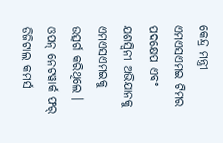କେନ୍ଦ୍ର ମନ୍ତ୍ରୀ ଏମଏସଏମଇ ଟିମର ପଦକ୍ଷେପ ଏବଂ ଯଶସ୍ୱିନୀ ଅଭିଯାନକୁ ଏମଏସଏମଇକୁ ଉତ୍ସର୍ଗ କରିଥିଲେ । ଓପନ୍ ନେଟୱାର୍କ ଫର୍ ଡିଜିଟାଲ କମର୍ସ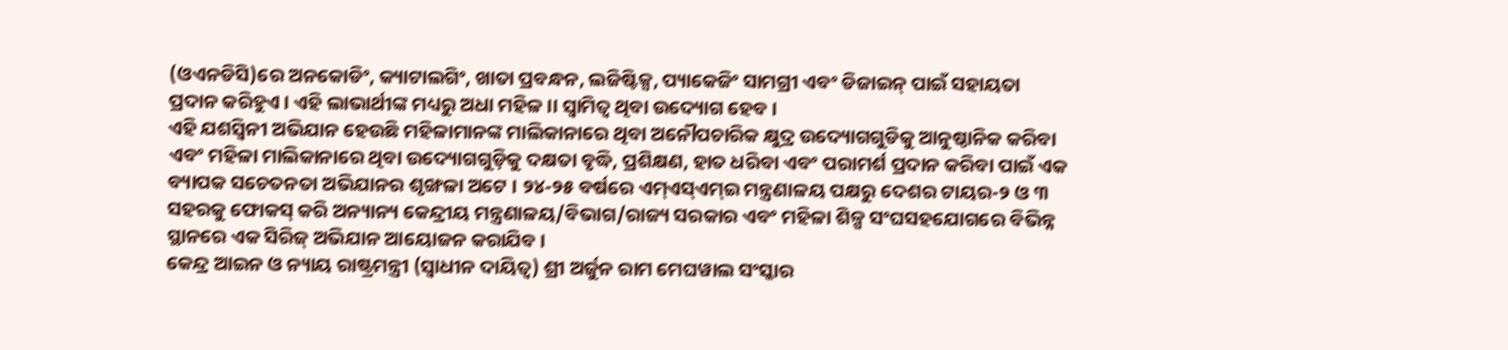(ଓଏନଡିସି)ରେ ଅନକୋଡିଂ, କ୍ୟାଟାଲଗିଂ, ଖାତା ପ୍ରବନ୍ଧନ, ଲଜିଷ୍ଟିକ୍ସ, ପ୍ୟାକେଜିଂ ସାମଗ୍ରୀ ଏବଂ ଡିଜାଇନ୍ ପାଇଁ ସହାୟତା ପ୍ରଦାନ କରିହୁଏ । ଏହି ଲାଭାର୍ଥୀଙ୍କ ମଧ୍ୟରୁ ଅଧା ମହିଳ।। ସ୍ୱାମିତ୍ୱ ଥିବା ଉଦ୍ୟୋଗ ହେବ ।
ଏହି ଯଶସ୍ୱିନୀ ଅଭିଯାନ ହେଉଛି ମହିଳାମାନଙ୍କ ମାଲିକାନାରେ ଥିବା ଅନୌପଚାରିକ କ୍ଷୁଦ୍ର ଉଦ୍ୟୋଗଗୁଡିକୁ ଆନୁଷ୍ଠାନିକ କରିବା ଏବଂ ମହିଳା ମାଲିକାନାରେ ଥିବା ଉଦ୍ୟୋଗଗୁଡ଼ିକୁ ଦକ୍ଷତା ବୃଦ୍ଧି, ପ୍ରଶିକ୍ଷଣ, ହାତ ଧରିବା ଏବଂ ପରାମର୍ଶ ପ୍ରଦାନ କରିବା ପାଇଁ ଏକ ବ୍ୟାପକ ସଚେତନତା ଅଭିଯାନର ଶୃଙ୍ଖଳା ଅଟେ । ୨୪-୨୫ ବର୍ଷରେ ଏମ୍ଏସ୍ଏମ୍ଇ ମନ୍ତ୍ରଣାଳୟ ପକ୍ଷରୁ ଦେଶର ଟାୟର-୨ ଓ ୩ ସହରକୁ ଫୋକସ୍ କରି ଅନ୍ୟାନ୍ୟ କେନ୍ଦ୍ରୀୟ ମନ୍ତ୍ରଣାଳୟ/ବିଭାଗ/ରାଜ୍ୟ ସରକାର ଏବଂ ମହିଳା ଶିଳ୍ପ ସଂଘସହଯୋଗରେ ବିଭିନ୍ନ ସ୍ଥାନରେ ଏକ ସିରିଜ୍ ଅଭିଯାନ ଆୟୋଜନ କରାଯିବ ।
କେନ୍ଦ୍ର ଆଇନ ଓ ନ୍ୟାୟ ରାଷ୍ଟ୍ରମନ୍ତ୍ରୀ (ସ୍ୱାଧୀନ ଦାୟିତ୍ୱ) ଶ୍ରୀ ଅର୍ଜୁନ ରାମ ମେଘୱାଲ ସଂସ୍କାର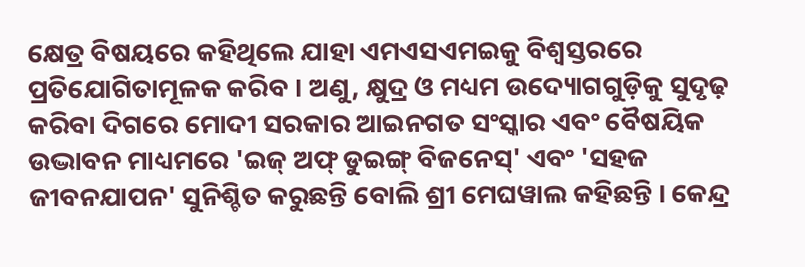କ୍ଷେତ୍ର ବିଷୟରେ କହିଥିଲେ ଯାହା ଏମଏସଏମଇକୁ ବିଶ୍ୱସ୍ତରରେ ପ୍ରତିଯୋଗିତାମୂଳକ କରିବ । ଅଣୁ, କ୍ଷୁଦ୍ର ଓ ମଧ୍ୟମ ଉଦ୍ୟୋଗଗୁଡ଼ିକୁ ସୁଦୃଢ଼ କରିବା ଦିଗରେ ମୋଦୀ ସରକାର ଆଇନଗତ ସଂସ୍କାର ଏବଂ ବୈଷୟିକ ଉଦ୍ଭାବନ ମାଧ୍ୟମରେ 'ଇଜ୍ ଅଫ୍ ଡୁଇଙ୍ଗ୍ ବିଜନେସ୍' ଏବଂ 'ସହଜ ଜୀବନଯାପନ' ସୁନିଶ୍ଚିତ କରୁଛନ୍ତି ବୋଲି ଶ୍ରୀ ମେଘୱାଲ କହିଛନ୍ତି । କେନ୍ଦ୍ର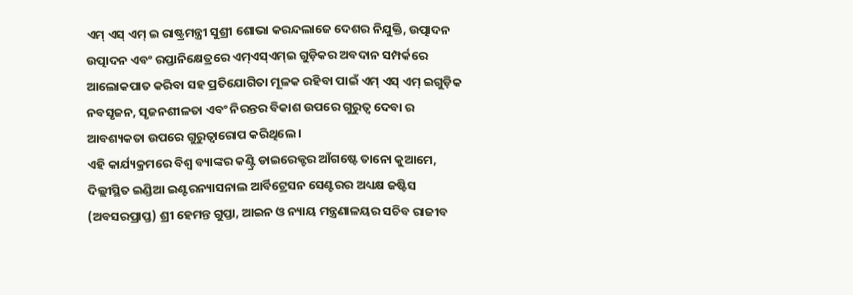ଏମ୍ ଏସ୍ ଏମ୍ ଇ ରାଷ୍ଟ୍ରମନ୍ତ୍ରୀ ସୁଶ୍ରୀ ଶୋଭା କରନ୍ଦଲାଜେ ଦେଶର ନିଯୁକ୍ତି, ଉତ୍ପାଦନ ଉତ୍ପାଦନ ଏବଂ ରପ୍ତାନିକ୍ଷେତ୍ରରେ ଏମ୍ଏସ୍ଏମ୍ଇ ଗୁଡ଼ିକର ଅବଦାନ ସମ୍ପର୍କରେ ଆଲୋକପାତ କରିବା ସହ ପ୍ରତିଯୋଗିତା ମୂଳକ ରହିବା ପାଇଁ ଏମ୍ ଏସ୍ ଏମ୍ ଇଗୁଡ଼ିକ ନବସୃଜନ, ସୃଜନଶୀଳତା ଏବଂ ନିରନ୍ତର ବିକାଶ ଉପରେ ଗୁରୁତ୍ୱ ଦେବା ର ଆବଶ୍ୟକତା ଉପରେ ଗୁରୁତ୍ୱାରୋପ କରିଥିଲେ ।
ଏହି କାର୍ଯ୍ୟକ୍ରମରେ ବିଶ୍ୱ ବ୍ୟାଙ୍କର କଣ୍ଟ୍ରି ଡାଇରେକ୍ଟର ଆଁଗଷ୍ଟେ ତାନୋ କୁଆମେ, ଦିଲ୍ଲୀସ୍ଥିତ ଇଣ୍ଡିଆ ଇଣ୍ଟରନ୍ୟାସନାଲ ଆର୍ବିଟ୍ରେସନ ସେଣ୍ଟରର ଅଧ୍ୟକ୍ଷ ଜଷ୍ଟିସ (ଅବସରପ୍ରାପ୍ତ) ଶ୍ରୀ ହେମନ୍ତ ଗୁପ୍ତା, ଆଇନ ଓ ନ୍ୟାୟ ମନ୍ତ୍ରଣାଳୟର ସଚିବ ରାଜୀବ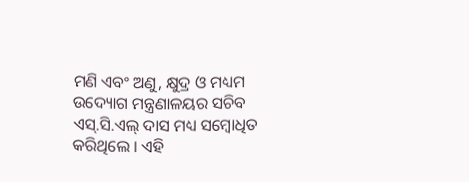ମଣି ଏବଂ ଅଣୁ, କ୍ଷୁଦ୍ର ଓ ମଧ୍ୟମ ଉଦ୍ୟୋଗ ମନ୍ତ୍ରଣାଳୟର ସଚିବ ଏସ୍.ସି.ଏଲ୍ ଦାସ ମଧ୍ୟ ସମ୍ବୋଧିତ କରିଥିଲେ । ଏହି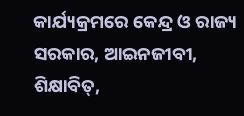କାର୍ଯ୍ୟକ୍ରମରେ କେନ୍ଦ୍ର ଓ ରାଜ୍ୟ ସରକାର, ଆଇନଜୀବୀ, ଶିକ୍ଷାବିତ୍,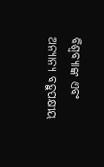ବିଶ୍ୱବ୍ୟାଙ୍କ ଏବଂ ଅନ୍ୟାନ୍ୟ ବହୁପକ୍ଷୀୟ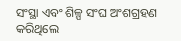ସଂସ୍ଥା ଏବଂ ଶିଳ୍ପ ସଂଘ ଅଂଶଗ୍ରହଣ କରିଥିଲେ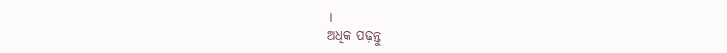।
ଅଧିକ ପଢ଼ନ୍ତୁ